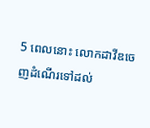5 ពេលនោះ លោកដាវីឌចេញដំណើរទៅដល់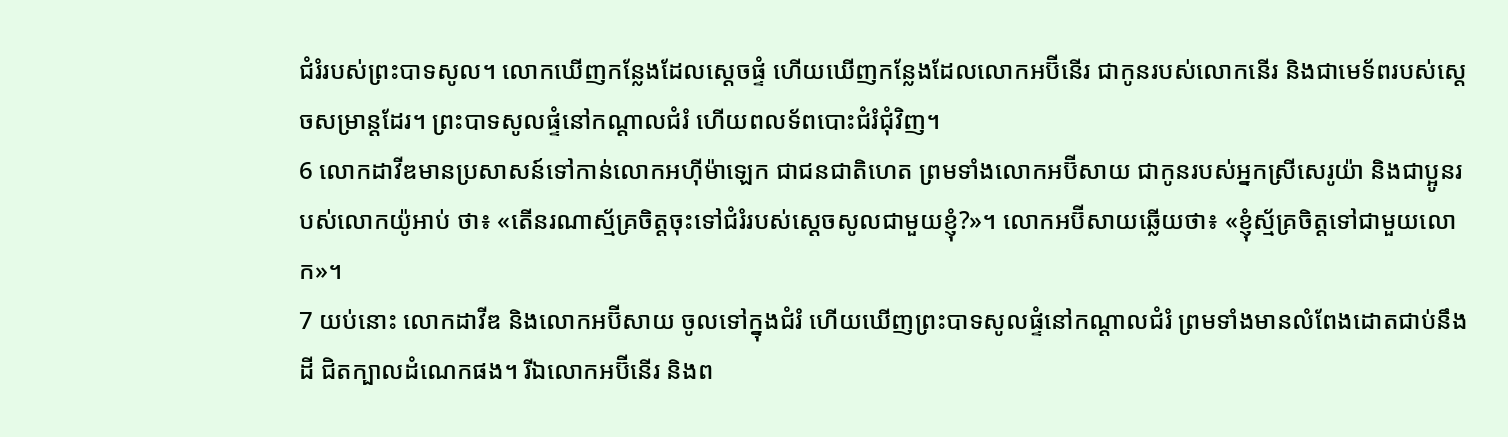ជំរំរបស់ព្រះបាទសូល។ លោកឃើញកន្លែងដែលស្ដេចផ្ទំ ហើយឃើញកន្លែងដែលលោកអប៊ីនើរ ជាកូនរបស់លោកនើរ និងជាមេទ័ពរបស់ស្ដេចសម្រាន្ដដែរ។ ព្រះបាទសូលផ្ទំនៅកណ្ដាលជំរំ ហើយពលទ័ពបោះជំរំជុំវិញ។
6 លោកដាវីឌមានប្រសាសន៍ទៅកាន់លោកអហ៊ីម៉ាឡេក ជាជនជាតិហេត ព្រមទាំងលោកអប៊ីសាយ ជាកូនរបស់អ្នកស្រីសេរូយ៉ា និងជាប្អូនរបស់លោកយ៉ូអាប់ ថា៖ «តើនរណាស្ម័គ្រចិត្តចុះទៅជំរំរបស់ស្ដេចសូលជាមួយខ្ញុំ?»។ លោកអប៊ីសាយឆ្លើយថា៖ «ខ្ញុំស្ម័គ្រចិត្តទៅជាមួយលោក»។
7 យប់នោះ លោកដាវីឌ និងលោកអប៊ីសាយ ចូលទៅក្នុងជំរំ ហើយឃើញព្រះបាទសូលផ្ទំនៅកណ្ដាលជំរំ ព្រមទាំងមានលំពែងដោតជាប់នឹងដី ជិតក្បាលដំណេកផង។ រីឯលោកអប៊ីនើរ និងព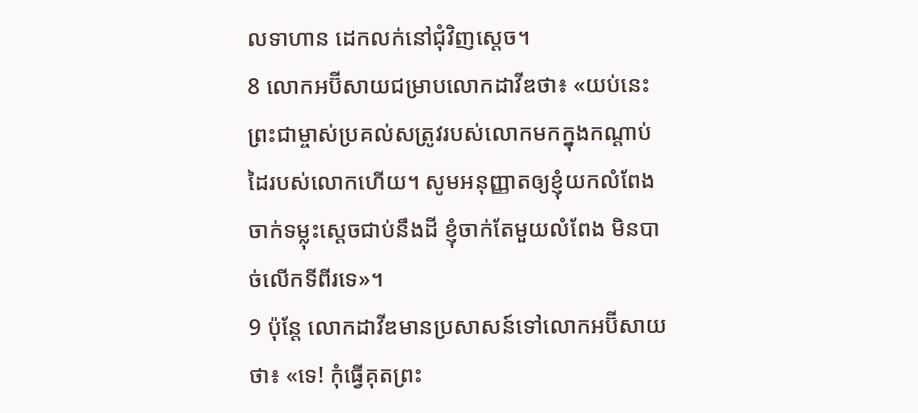លទាហាន ដេកលក់នៅជុំវិញស្ដេច។
8 លោកអប៊ីសាយជម្រាបលោកដាវីឌថា៖ «យប់នេះ ព្រះជាម្ចាស់ប្រគល់សត្រូវរបស់លោកមកក្នុងកណ្ដាប់ដៃរបស់លោកហើយ។ សូមអនុញ្ញាតឲ្យខ្ញុំយកលំពែងចាក់ទម្លុះស្ដេចជាប់នឹងដី ខ្ញុំចាក់តែមួយលំពែង មិនបាច់លើកទីពីរទេ»។
9 ប៉ុន្តែ លោកដាវីឌមានប្រសាសន៍ទៅលោកអប៊ីសាយថា៖ «ទេ! កុំធ្វើគុតព្រះ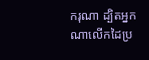ករុណា ដ្បិតអ្នកណាលើកដៃប្រ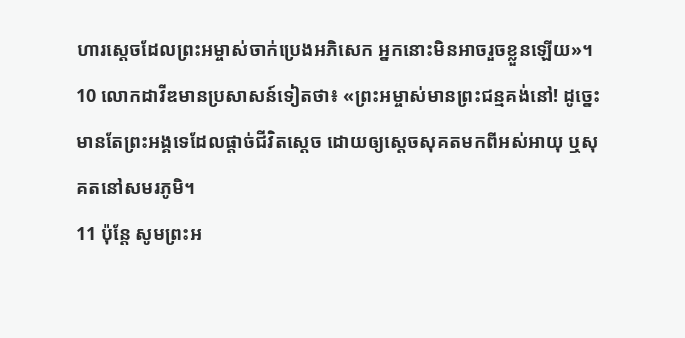ហារស្ដេចដែលព្រះអម្ចាស់ចាក់ប្រេងអភិសេក អ្នកនោះមិនអាចរួចខ្លួនឡើយ»។
10 លោកដាវីឌមានប្រសាសន៍ទៀតថា៖ «ព្រះអម្ចាស់មានព្រះជន្មគង់នៅ! ដូច្នេះ មានតែព្រះអង្គទេដែលផ្ដាច់ជីវិតស្ដេច ដោយឲ្យស្ដេចសុគតមកពីអស់អាយុ ឬសុគតនៅសមរភូមិ។
11 ប៉ុន្តែ សូមព្រះអ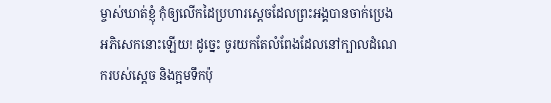ម្ចាស់ឃាត់ខ្ញុំ កុំឲ្យលើកដៃប្រហារស្ដេចដែលព្រះអង្គបានចាក់ប្រេងអភិសេកនោះឡើយ! ដូច្នេះ ចូរយកតែលំពែងដែលនៅក្បាលដំណេករបស់ស្ដេច និងក្អមទឹកប៉ុ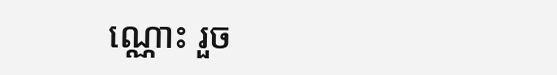ណ្ណោះ រួច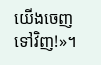យើងចេញទៅវិញ!»។